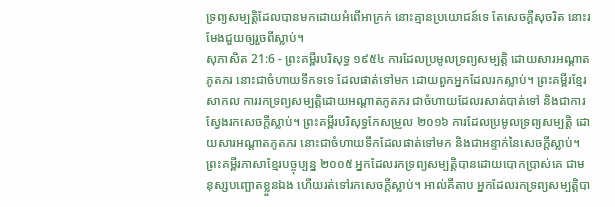ទ្រព្យសម្បត្តិដែលបានមកដោយអំពើអាក្រក់ នោះគ្មានប្រយោជន៍ទេ តែសេចក្ដីសុចរិត នោះរមែងជួយឲ្យរួចពីស្លាប់។
សុភាសិត 21:6 - ព្រះគម្ពីរបរិសុទ្ធ ១៩៥៤ ការដែលប្រមូលទ្រព្យសម្បត្តិ ដោយសារអណ្តាតភូតភរ នោះជាចំហាយទឹកទទេ ដែលផាត់ទៅមក ដោយពួកអ្នកដែលរកស្លាប់។ ព្រះគម្ពីរខ្មែរសាកល ការរកទ្រព្យសម្បត្តិដោយអណ្ដាតភូតភរ ជាចំហាយដែលរសាត់បាត់ទៅ និងជាការស្វែងរកសេចក្ដីស្លាប់។ ព្រះគម្ពីរបរិសុទ្ធកែសម្រួល ២០១៦ ការដែលប្រមូលទ្រព្យសម្បត្តិ ដោយសារអណ្ដាតភូតភរ នោះជាចំហាយទឹកដែលផាត់ទៅមក និងជាអន្ទាក់នៃសេចក្ដីស្លាប់។ ព្រះគម្ពីរភាសាខ្មែរបច្ចុប្បន្ន ២០០៥ អ្នកដែលរកទ្រព្យសម្បត្តិបានដោយបោកប្រាស់គេ ជាមនុស្សបញ្ឆោតខ្លួនឯង ហើយរត់ទៅរកសេចក្ដីស្លាប់។ អាល់គីតាប អ្នកដែលរកទ្រព្យសម្បត្តិបា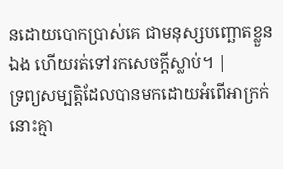នដោយបោកប្រាស់គេ ជាមនុស្សបញ្ឆោតខ្លួនឯង ហើយរត់ទៅរកសេចក្ដីស្លាប់។ |
ទ្រព្យសម្បត្តិដែលបានមកដោយអំពើអាក្រក់ នោះគ្មា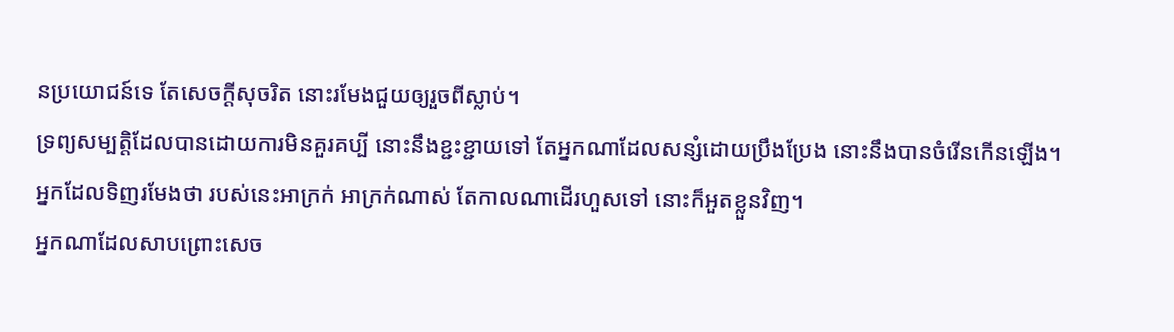នប្រយោជន៍ទេ តែសេចក្ដីសុចរិត នោះរមែងជួយឲ្យរួចពីស្លាប់។
ទ្រព្យសម្បត្តិដែលបានដោយការមិនគួរគប្បី នោះនឹងខ្ជះខ្ជាយទៅ តែអ្នកណាដែលសន្សំដោយប្រឹងប្រែង នោះនឹងបានចំរើនកើនឡើង។
អ្នកដែលទិញរមែងថា របស់នេះអាក្រក់ អាក្រក់ណាស់ តែកាលណាដើរហួសទៅ នោះក៏អួតខ្លួនវិញ។
អ្នកណាដែលសាបព្រោះសេច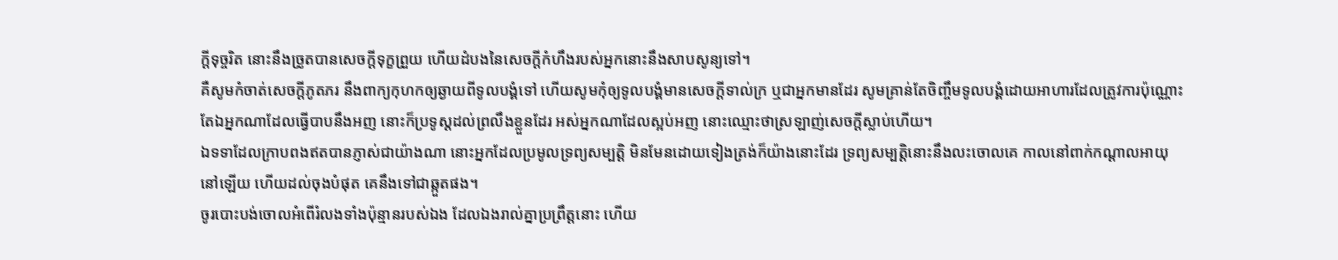ក្ដីទុច្ចរិត នោះនឹងច្រូតបានសេចក្ដីទុក្ខព្រួយ ហើយដំបងនៃសេចក្ដីកំហឹងរបស់អ្នកនោះនឹងសាបសូន្យទៅ។
គឺសូមកំចាត់សេចក្ដីភូតភរ នឹងពាក្យកុហកឲ្យឆ្ងាយពីទូលបង្គំទៅ ហើយសូមកុំឲ្យទូលបង្គំមានសេចក្ដីទាល់ក្រ ឬជាអ្នកមានដែរ សូមគ្រាន់តែចិញ្ចឹមទូលបង្គំដោយអាហារដែលត្រូវការប៉ុណ្ណោះ
តែឯអ្នកណាដែលធ្វើបាបនឹងអញ នោះក៏ប្រទូស្តដល់ព្រលឹងខ្លួនដែរ អស់អ្នកណាដែលស្អប់អញ នោះឈ្មោះថាស្រឡាញ់សេចក្ដីស្លាប់ហើយ។
ឯទទាដែលក្រាបពងឥតបានភ្ញាស់ជាយ៉ាងណា នោះអ្នកដែលប្រមូលទ្រព្យសម្បត្តិ មិនមែនដោយទៀងត្រង់ក៏យ៉ាងនោះដែរ ទ្រព្យសម្បត្តិនោះនឹងលះចោលគេ កាលនៅពាក់កណ្តាលអាយុនៅឡើយ ហើយដល់ចុងបំផុត គេនឹងទៅជាឆ្កួតផង។
ចូរបោះបង់ចោលអំពើរំលងទាំងប៉ុន្មានរបស់ឯង ដែលឯងរាល់គ្នាប្រព្រឹត្តនោះ ហើយ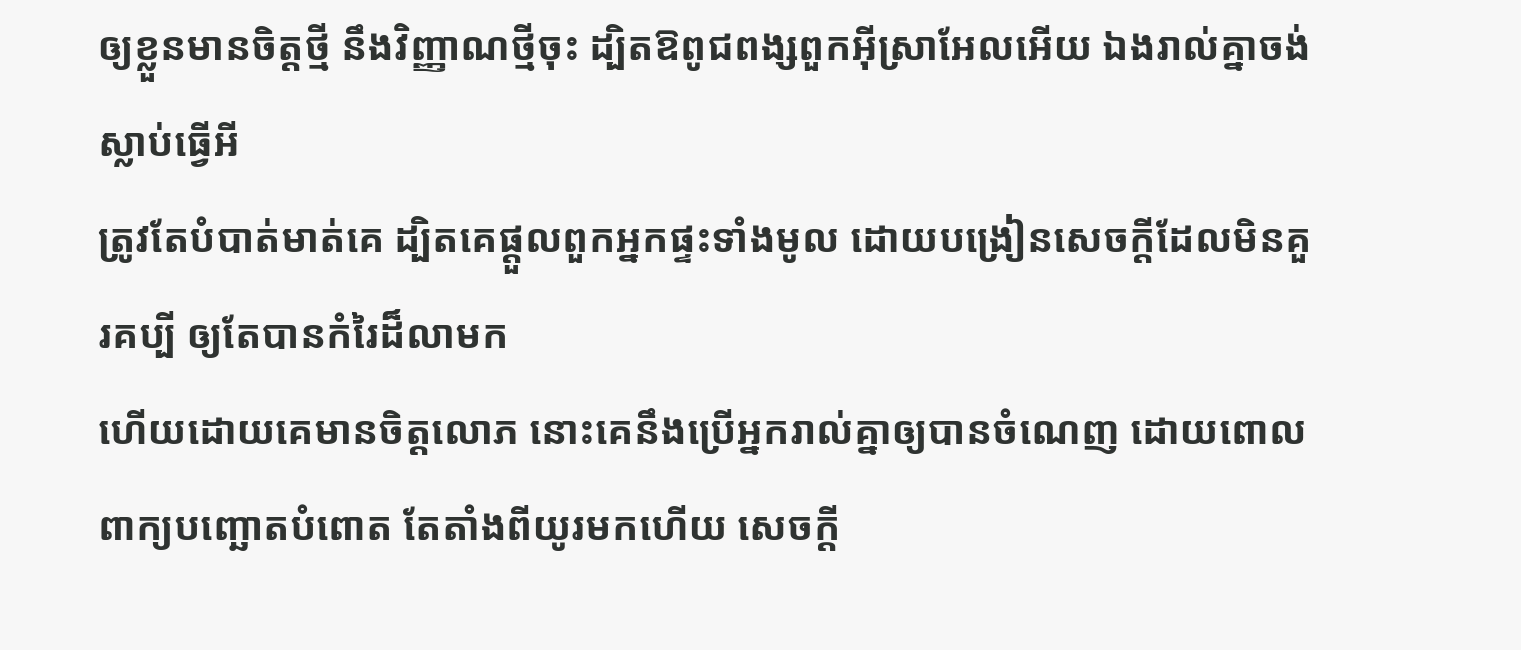ឲ្យខ្លួនមានចិត្តថ្មី នឹងវិញ្ញាណថ្មីចុះ ដ្បិតឱពូជពង្សពួកអ៊ីស្រាអែលអើយ ឯងរាល់គ្នាចង់ស្លាប់ធ្វើអី
ត្រូវតែបំបាត់មាត់គេ ដ្បិតគេផ្តួលពួកអ្នកផ្ទះទាំងមូល ដោយបង្រៀនសេចក្ដីដែលមិនគួរគប្បី ឲ្យតែបានកំរៃដ៏លាមក
ហើយដោយគេមានចិត្តលោភ នោះគេនឹងប្រើអ្នករាល់គ្នាឲ្យបានចំណេញ ដោយពោលពាក្យបញ្ឆោតបំពោត តែតាំងពីយូរមកហើយ សេចក្ដី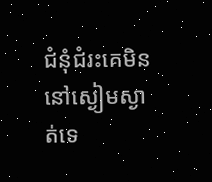ជំនុំជំរះគេមិននៅស្ងៀមស្ងាត់ទេ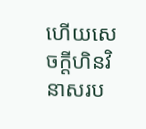ហើយសេចក្ដីហិនវិនាសរប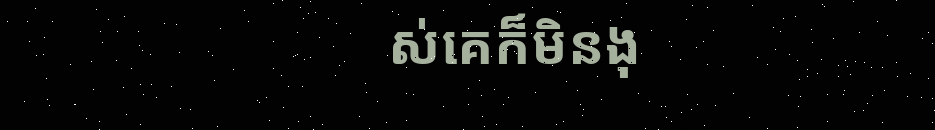ស់គេក៏មិនងុ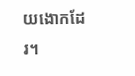យងោកដែរ។